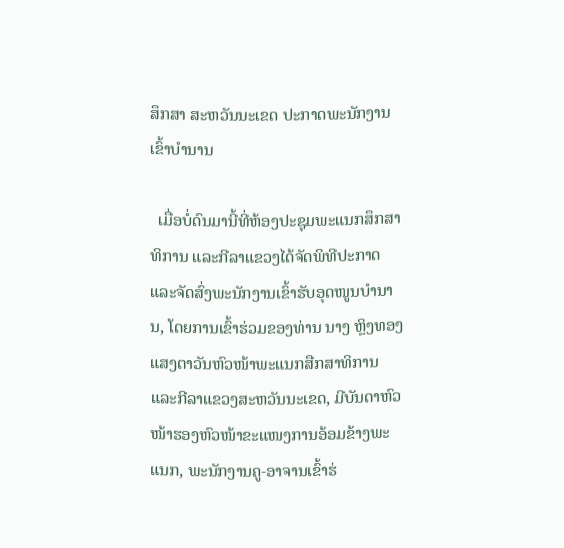ສຶກສາ ສະຫວັນນະເຂດ ປະກາດພະນັກງານເຂົ້າບຳນານ

  ເມື່ອບໍ່ດົນມານີ້ທີ່ຫ້ອງປະຊຸມພະແນກສຶກສາທິການ ແລະກີລາແຂວງໄດ້ຈັດພິທີປະກາດ ແລະຈັດສົ່ງພະນັກງານເຂົ້າຮັບອຸດໜູນບຳນານ, ໂດຍການເຂົ້າຮ່ວມຂອງທ່ານ ນາງ ຫຼິງທອງ ແສງຕາວັນຫົວໜ້າພະແນກສືກສາທິການ ແລະກີລາແຂວງສະຫວັນນະເຂດ, ມີບັນດາຫົວໜ້າຮອງຫົວໜ້າຂະແໜງການອ້ອມຂ້າງພະແນກ, ພະນັກງານຄູ-ອາຈານເຂົ້າຮ່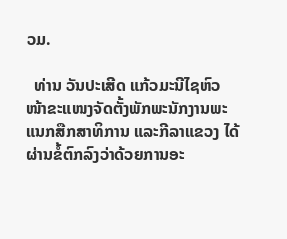ວມ.

  ທ່ານ ວັນປະເສີດ ແກ້ວມະນີໄຊຫົວໜ້າຂະແໜງຈັດຕັ້ງພັກພະນັກງານພະແນກສືກສາທິການ ແລະກີລາແຂວງ ໄດ້ຜ່ານຂໍ້ຕົກລົງວ່າດ້ວຍການອະ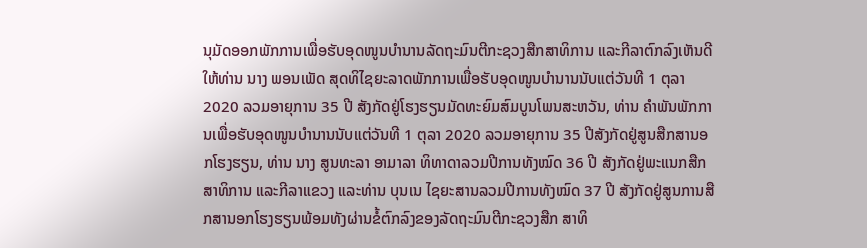ນຸມັດອອກພັກການເພື່ອຮັບອຸດໜູນບຳນານລັດຖະມົນຕີກະຊວງສືກສາທິການ ແລະກີລາຕົກລົງເຫັນດີໃຫ້ທ່ານ ນາງ ພອນເພັດ ສຸດທິໄຊຍະລາດພັກການເພື່ອຮັບອຸດໜູນບຳນານນັບແຕ່ວັນທີ 1 ຕຸລາ 2020 ລວມອາຍຸການ 35 ປີ ສັງກັດຢູ່ໂຮງຮຽນມັດທະຍົມສົມບູນໂພນສະຫວັນ, ທ່ານ ຄຳພັນພັກການເພື່ອຮັບອຸດໜູນບຳນານນັບແຕ່ວັນທີ 1 ຕຸລາ 2020 ລວມອາຍຸການ 35 ປີສັງກັດຢູ່ສູນສືກສານອກໂຮງຮຽນ, ທ່ານ ນາງ ສູນທະລາ ອາມາລາ ທິທາດາລວມປີການທັງໝົດ 36 ປີ ສັງກັດຢູ່ພະແນກສືກສາທິການ ແລະກີລາແຂວງ ແລະທ່ານ ບຸນເນ ໄຊຍະສານລວມປີການທັງໝົດ 37 ປີ ສັງກັດຢູ່ສູນການສືກສານອກໂຮງຮຽນພ້ອມທັງຜ່ານຂໍ້ຕົກລົງຂອງລັດຖະມົນຕີກະຊວງສືກ ສາທິ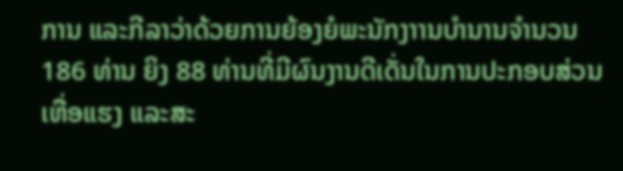ການ ແລະກີລາວ່າດ້ວຍການຍ້ອງຍໍພະນັກງາານບຳນານຈຳນວນ 186 ທ່ານ ຍິງ 88 ທ່ານທີ່ມີຜົນງານດີເດັ່ນໃນການປະກອບສ່ວນເຫື່ອແຮງ ແລະສະ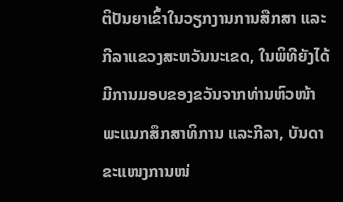ຕິປັນຍາເຂົ້າໃນວຽກງານການສືກສາ ແລະກີລາແຂວງສະຫວັນນະເຂດ, ໃນພິທີຍັງໄດ້ມີການມອບຂອງຂວັນຈາກທ່ານຫົວໜ້າພະແນກສຶກສາທິການ ແລະກີລາ, ບັນດາຂະແໜງການໜ່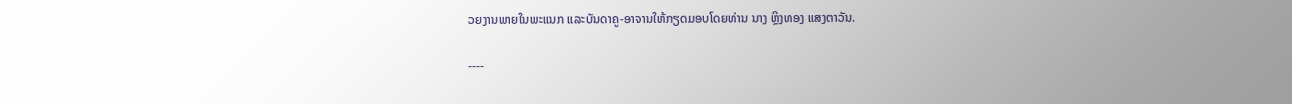ວຍງານພາຍໃນພະແນກ ແລະບັນດາຄູ-ອາຈານໃຫ້ກຽດມອບໂດຍທ່ານ ນາງ ຫຼິງທອງ ແສງຕາວັນ.

----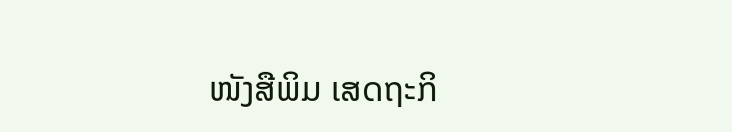ໜັງສືພິມ ເສດຖະກິ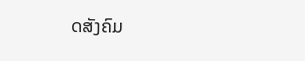ດສັງຄົມ